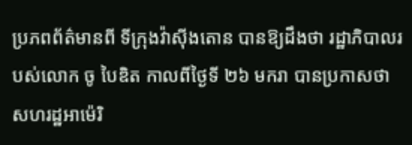ប្រភពព័ត៌មានពី ទីក្រុងវ៉ាស៊ីងតោន បានឱ្យដឹងថា រដ្ឋាភិបាលរបស់លោក ចូ បៃឌិត កាលពីថ្ងៃទី ២៦ មករា បានប្រកាសថា សហរដ្ឋអាម៉េរិ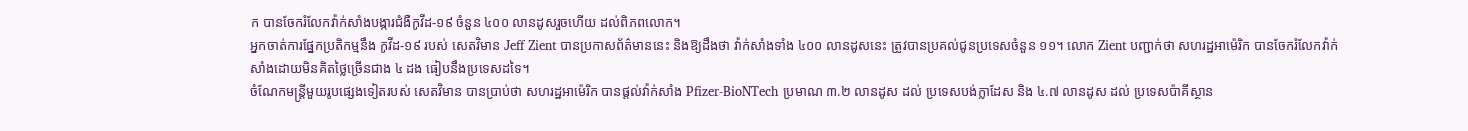ក បានចែករំលែកវ៉ាក់សាំងបង្ការជំងឺកូវីដ-១៩ ចំនួន ៤០០ លានដូសរួចហើយ ដល់ពិភពលោក។
អ្នកចាត់ការផ្នែកប្រតិកម្មនឹង កូវីដ-១៩ របស់ សេតវិមាន Jeff Zient បានប្រកាសព័ត៌មាននេះ និងឱ្យដឹងថា វ៉ាក់សាំងទាំង ៤០០ លានដូសនេះ ត្រូវបានប្រគល់ជូនប្រទេសចំនួន ១១។ លោក Zient បញ្ជាក់ថា សហរដ្ឋអាម៉េរិក បានចែករំលែកវ៉ាក់សាំងដោយមិនគិតថ្លៃច្រើនជាង ៤ ដង ធៀបនឹងប្រទេសដទៃ។
ចំណែកមន្ត្រីមួយរូបផ្សេងទៀតរបស់ សេតវិមាន បានប្រាប់ថា សហរដ្ឋអាម៉េរិក បានផ្ដល់វ៉ាក់សាំង Pfizer-BioNTech ប្រមាណ ៣.២ លានដូស ដល់ ប្រទេសបង់ក្លាដែស និង ៤.៧ លានដូស ដល់ ប្រទេសប៉ាគីស្ថាន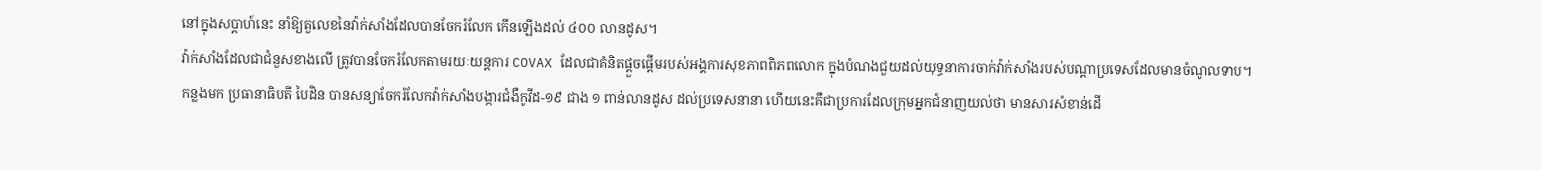នៅក្នុងសប្ដាហ៍នេះ នាំឱ្យតួលេខនៃវ៉ាក់សាំងដែលបានចែករំលែក កើនឡើងដល់ ៤០០ លានដូស។
វ៉ាក់សាំងដែលជាជំនួសខាងលើ ត្រូវបានចែករំលែកតាមរយៈយន្តការ COVAX ដែលជាគំនិតផ្ដួចផ្ដើមរបស់អង្គការសុខភាពពិភពលោក ក្នុងបំណងជួយដល់យុទ្ធនាការចាក់វ៉ាក់សាំងរបស់បណ្ដាប្រទេសដែលមានចំណូលទាប។
កន្លងមក ប្រធានាធិបតី បៃដិន បានសន្យាចែករំលែកវ៉ាក់សាំងបង្ការជំងឺកូវីដ-១៩ ជាង ១ ពាន់លានដូស ដល់ប្រទេសនានា ហើយនេះគឺជាប្រការដែលក្រុមអ្នកជំនាញយល់ថា មានសារសំខាន់ដើ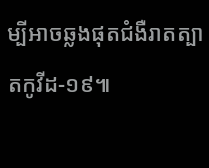ម្បីអាចឆ្លងផុតជំងឺរាតត្បាតកូវីដ-១៩៕